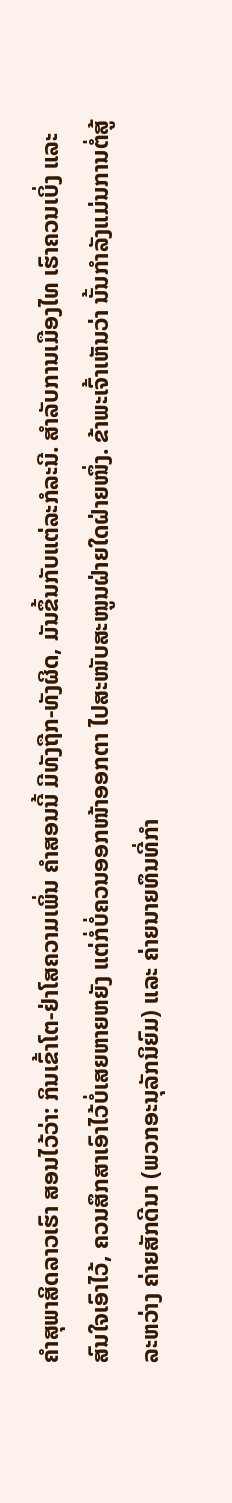ຄໍາສຸພາສິດລາວເຮົາ ສອນໄວ້ວ່າ: ກິນເຂົ້າໂຕ-ຢ່າໂສຄວາມເພິ່ນ ຄໍາສອນນີ້ ມີທັງຖືກ-ທັງຜິດ, ມັນຂຶ້ນກັບແຕ່ລະກໍລະນີ. ສໍາລັບການເມືອງໄທ ເຮົາຄວນເບິ່ງ ແລະ ສົນໃຈເອົາໄວ້, ຄວນສຶກສາເອົາໄວ້ບໍ່ເສຍຫາຍຫຍັງ ແຕ່ກໍ່ບໍ່ຄວນອອກໜ້າອອກຕາ ໄປສະໜັບສະໜູນຝ່າຍໃດຝ່າຍໜຶ່ງ. ຂ້າພະເຈົ້າເຫັນວ່າ ນັ້ນກໍາລັງແມ່ນການຕໍ່ສູ້ລະຫວ່າງ ຄ່າຍສັກດີນາ (ພວກອະນຸລັກນິຍົມ) ແລະ ຄ່າຍນາຍທຶນທີ່ກໍາ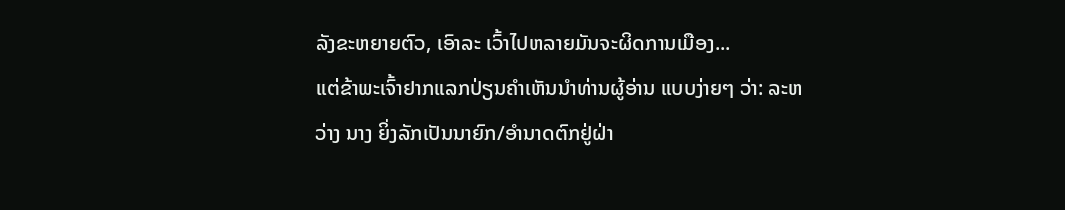ລັງຂະຫຍາຍຕົວ, ເອົາລະ ເວົ້າໄປຫລາຍມັນຈະຜິດການເມືອງ...
ແຕ່ຂ້າພະເຈົ້າຢາກແລກປ່ຽນຄໍາເຫັນນໍາທ່ານຜູ້ອ່ານ ແບບງ່າຍໆ ວ່າ: ລະຫວ່າງ ນາງ ຍິ່ງລັກເປັນນາຍົກ/ອໍານາດຕົກຢູ່ຝ່າ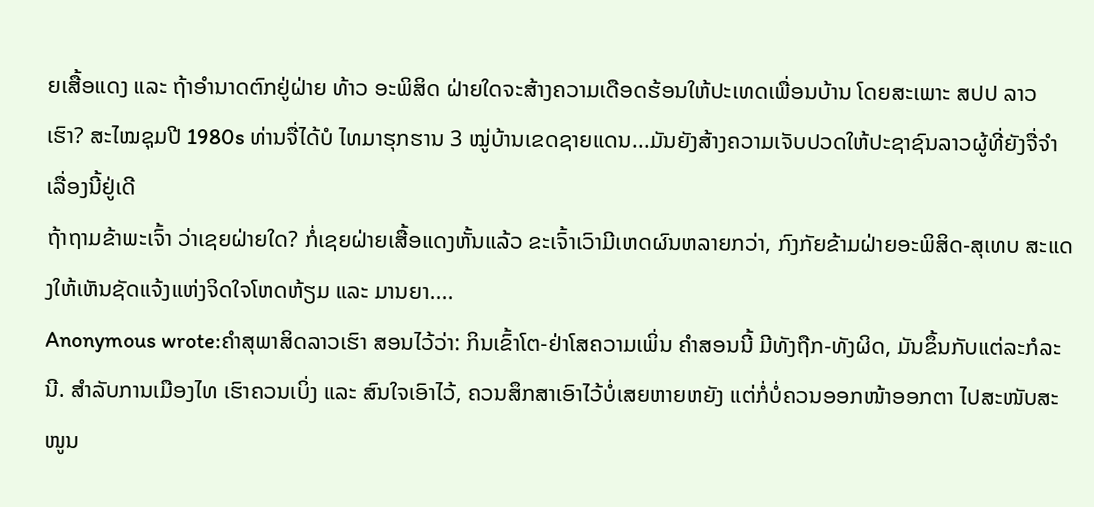ຍເສື້ອແດງ ແລະ ຖ້າອໍານາດຕົກຢູ່ຝ່າຍ ທ້າວ ອະພິສິດ ຝ່າຍໃດຈະສ້າງຄວາມເດືອດຮ້ອນໃຫ້ປະເທດເພື່ອນບ້ານ ໂດຍສະເພາະ ສປປ ລາວ ເຮົາ? ສະໄໝຊຸມປີ 1980s ທ່ານຈື່ໄດ້ບໍ ໄທມາຮຸກຮານ 3 ໝູ່ບ້ານເຂດຊາຍແດນ...ມັນຍັງສ້າງຄວາມເຈັບປວດໃຫ້ປະຊາຊົນລາວຜູ້ທີ່ຍັງຈື່ຈໍາເລື່ອງນີ້ຢູ່ເດີ
ຖ້າຖາມຂ້າພະເຈົ້າ ວ່າເຊຍຝ່າຍໃດ? ກໍ່ເຊຍຝ່າຍເສື້ອແດງຫັ້ນແລ້ວ ຂະເຈົ້າເວົາມີເຫດຜົນຫລາຍກວ່າ, ກົງກັຍຂ້າມຝ່າຍອະພິສິດ-ສຸເທບ ສະແດງໃຫ້ເຫັນຊັດແຈ້ງແຫ່ງຈິດໃຈໂຫດຫ້ຽມ ແລະ ມານຍາ....
Anonymous wrote:ຄໍາສຸພາສິດລາວເຮົາ ສອນໄວ້ວ່າ: ກິນເຂົ້າໂຕ-ຢ່າໂສຄວາມເພິ່ນ ຄໍາສອນນີ້ ມີທັງຖືກ-ທັງຜິດ, ມັນຂຶ້ນກັບແຕ່ລະກໍລະນີ. ສໍາລັບການເມືອງໄທ ເຮົາຄວນເບິ່ງ ແລະ ສົນໃຈເອົາໄວ້, ຄວນສຶກສາເອົາໄວ້ບໍ່ເສຍຫາຍຫຍັງ ແຕ່ກໍ່ບໍ່ຄວນອອກໜ້າອອກຕາ ໄປສະໜັບສະໜູນ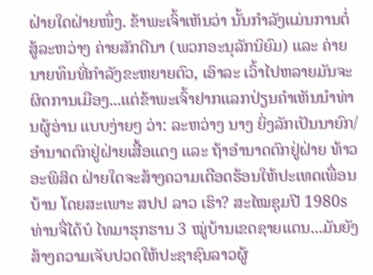ຝ່າຍໃດຝ່າຍໜຶ່ງ. ຂ້າພະເຈົ້າເຫັນວ່າ ນັ້ນກໍາລັງແມ່ນການຕໍ່ສູ້ລະຫວ່າງ ຄ່າຍສັກດີນາ (ພວກອະນຸລັກນິຍົມ) ແລະ ຄ່າຍນາຍທຶນທີ່ກໍາລັງຂະຫຍາຍຕົວ, ເອົາລະ ເວົ້າໄປຫລາຍມັນຈະຜິດການເມືອງ...ແຕ່ຂ້າພະເຈົ້າຢາກແລກປ່ຽນຄໍາເຫັນນໍາທ່ານຜູ້ອ່ານ ແບບງ່າຍໆ ວ່າ: ລະຫວ່າງ ນາງ ຍິ່ງລັກເປັນນາຍົກ/ອໍານາດຕົກຢູ່ຝ່າຍເສື້ອແດງ ແລະ ຖ້າອໍານາດຕົກຢູ່ຝ່າຍ ທ້າວ ອະພິສິດ ຝ່າຍໃດຈະສ້າງຄວາມເດືອດຮ້ອນໃຫ້ປະເທດເພື່ອນບ້ານ ໂດຍສະເພາະ ສປປ ລາວ ເຮົາ? ສະໄໝຊຸມປີ 1980s ທ່ານຈື່ໄດ້ບໍ ໄທມາຮຸກຮານ 3 ໝູ່ບ້ານເຂດຊາຍແດນ...ມັນຍັງສ້າງຄວາມເຈັບປວດໃຫ້ປະຊາຊົນລາວຜູ້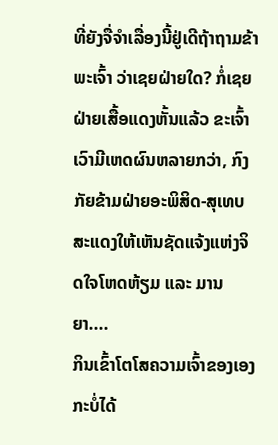ທີ່ຍັງຈື່ຈໍາເລື່ອງນີ້ຢູ່ເດີຖ້າຖາມຂ້າພະເຈົ້າ ວ່າເຊຍຝ່າຍໃດ? ກໍ່ເຊຍຝ່າຍເສື້ອແດງຫັ້ນແລ້ວ ຂະເຈົ້າເວົາມີເຫດຜົນຫລາຍກວ່າ, ກົງກັຍຂ້າມຝ່າຍອະພິສິດ-ສຸເທບ ສະແດງໃຫ້ເຫັນຊັດແຈ້ງແຫ່ງຈິດໃຈໂຫດຫ້ຽມ ແລະ ມານຍາ....
ກິນເຂົ້າໂຕໂສຄວາມເຈົ້າຂອງເອງກະບໍ່ໄດ້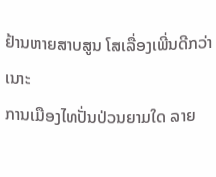ຢ້ານຫາຍສາບສູນ ໂສເລື່ອງເພີ່ນດີກວ່າເນາະ
ການເມືອງໄທປັ່ນປ່ວນຍາມໃດ ລາຍ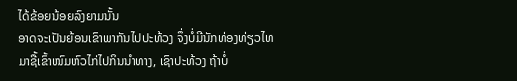ໄດ້ຂ້ອຍນ້ອຍລົງຍາມນັ້ນ
ອາດຈະເປັນຍ້ອນເຂົາພາກັນໄປປະທ້ວງ ຈຶ່ງບໍ່ມີນັກທ່ອງທ່ຽວໄທ
ມາຊື້ເຂົ້າໜົມຫົວໄກ່ໄປກິນນໍາທາງ, ເຊົາປະທ້ວງ ຖ້າບໍ່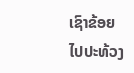ເຊົາຂ້ອຍ
ໄປປະທ້ວງ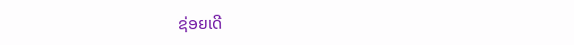ຊ່ອຍເດີ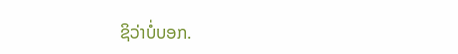ຊິວ່າບໍ່ບອກ.